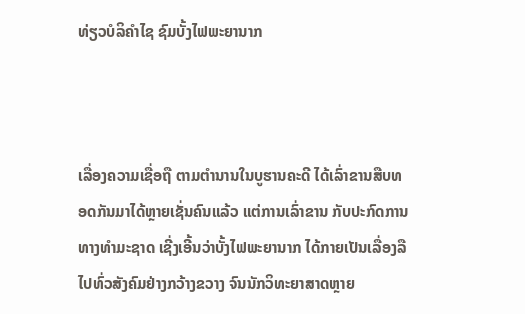ທ່ຽວບໍລິຄຳໄຊ ຊົມບັ້ງໄຟພະຍານາກ



ເລື່ອງຄວາມເຊື່ອຖື ຕາມຕຳນານໃນບູຮານຄະດີ ໄດ້ເລົ່າຂານສືບທອດກັນມາໄດ້ຫຼາຍເຊັ່ນຄົນແລ້ວ ແຕ່ການເລົ່າຂານ ກັບປະກົດການທາງທຳມະຊາດ ເຊີ່ງເອີ້ນວ່າບັ້ງໄຟພະຍານາກ ໄດ້ກາຍເປັນເລື່ອງລື ໄປທົ່ວສັງຄົມຢ່າງກວ້າງຂວາງ ຈົນນັກວິທະຍາສາດຫຼາຍ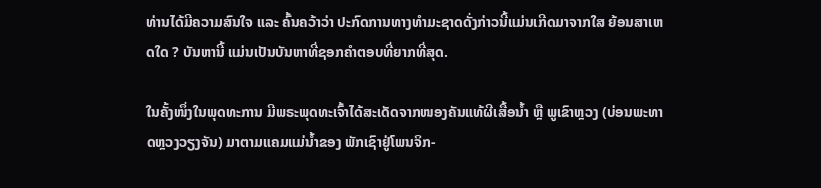ທ່ານໄດ້ມີຄວາມສົນໃຈ ແລະ ຄົ້ນຄວ້າວ່າ ປະກົດການທາງທຳມະຊາດດັ່ງກ່າວນີ້ແມ່ນເກີດມາຈາກໃສ ຍ້ອນສາເຫດໃດ ? ບັນຫານີ້ ແມ່ນເປັນບັນຫາທີ່ຊອກຄຳຕອບທີ່ຍາກທີ່ສຸດ.

ໃນຄັ້ງໜຶ່ງໃນພຸດທະການ ມີພຣະພຸດທະເຈົ້າໄດ້ສະເດັດຈາກໜອງຄັນແທ້ຜີເສື້ອນໍ້າ ຫຼື ພູເຂົາຫຼວງ (ບ່ອນພະທາດຫຼວງວຽງຈັນ) ມາຕາມແຄມແມ່ນໍ້າຂອງ ພັກເຊົາຢູ່ໂພນຈິກ-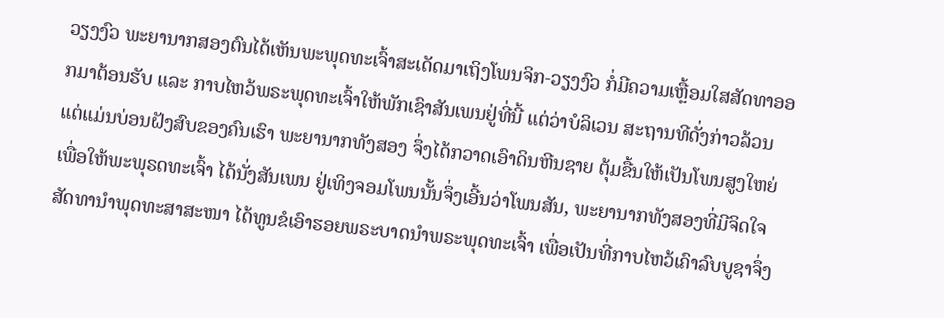ວຽງງົວ ພະຍານາກສອງຕົນໄດ້ເຫັນພະພຸດທະເຈົ້າສະເດັດມາເຖິງໂພນຈິກ-ວຽງງົວ ກໍ່ມີຄວາມເຫຼື້ອມໃສສັດທາອອກມາຕ້ອນຮັບ ແລະ ກາບໄຫວ້ພຣະພຸດທະເຈົ້າໃຫ້ພັກເຊົາສັນເພນຢູ່ທີ່ນີ້ ແຕ່ວ່າບໍລິເວນ ສະຖານທີດັ່ງກ່າວລ້ວນແຕ່ແມ່ນບ່ອນຝັງສົບຂອງຄົນເຮົາ ພະຍານາກທັງສອງ ຈຶ່ງໄດ້ກວາດເອົາດິນຫີນຊາຍ ຕຸ້ມຂື້ນໃຫ້ເປັນໂພນສູງໃຫຍ່ ເພື່ອໃຫ້ພະພຸຣດທະເຈົ້າ ໄດ້ນັ່ງສັນເພນ ຢູ່ເທິງຈອມໂພນນັ້ນຈຶ່ງເອີ້ນວ່າໂພນສັນ, ພະຍານາກທັງສອງທີ່ມີຈິດໃຈສັດທານໍາພຸດທະສາສະໜາ ໄດ້ທູນຂໍເອົາຮອຍພຣະບາດນໍາພຣະພຸດທະເຈົ້າ ເພື່ອເປັນທີ່ກາບໄຫວ້ເຄົາລົບບູຊາຈຶ່ງ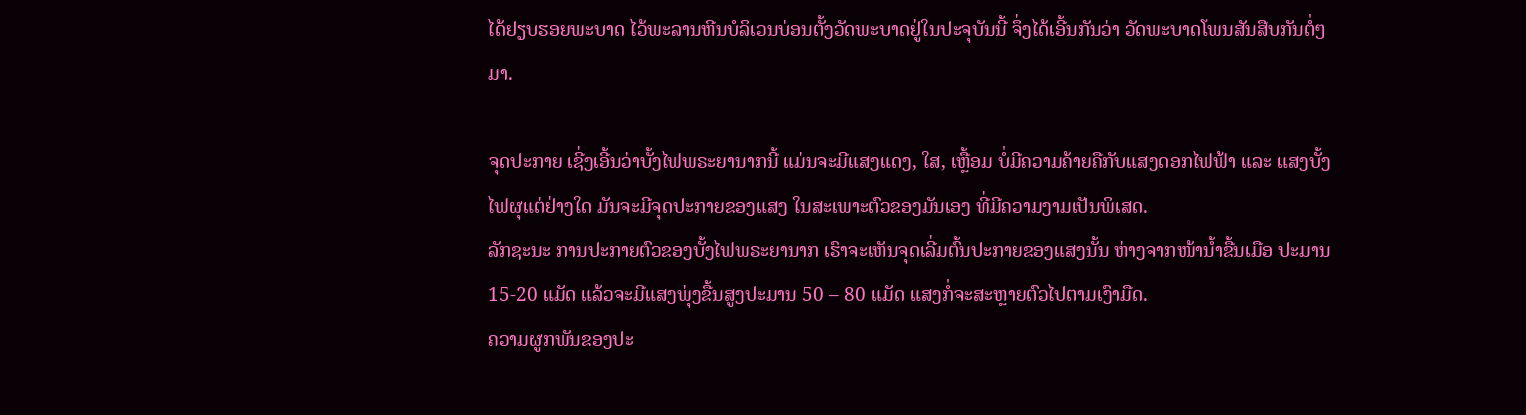ໄດ້ຢຽບຮອຍພະບາດ ໄວ້ພະລານຫີນບໍລິເວນບ່ອນຕັ້ງວັດພະບາດຢູ່ໃນປະຈຸບັນນີ້ ຈຶ່ງໄດ້ເອີ້ນກັນວ່າ ວັດພະບາດໂພນສັນສືບກັນຕໍ່ໆມາ.

ຈຸດປະກາຍ ເຊີ່ງເອີ້ນວ່າບັ້ງໄຟພຣະຍານາກນີ້ ແມ່ນຈະມີແສງແດງ, ໃສ, ເຫຼື້ອມ ບໍ່ມີຄວາມຄ້າຍຄືກັບແສງດອກໄຟຟ້າ ແລະ ແສງບັ້ງໄຟຜຸແຕ່ຢ່າງໃດ ມັນຈະມີຈຸດປະກາຍຂອງແສງ ໃນສະເພາະຕົວຂອງມັນເອງ ທີ່ມີຄວາມງາມເປັນພິເສດ.
ລັກຊະນະ ການປະກາຍຕົວຂອງບັ້ງໄຟພຣະຍານາກ ເຮົາຈະເຫັນຈຸດເລີ່ມຕົ້ນປະກາຍຂອງແສງນັ້ນ ຫ່າງຈາກໜ້ານ້ຳຂື້ນເມືອ ປະມານ 15-20 ແມັດ ແລ້ວຈະມີແສງພຸ່ງຂື້ນສູງປະມານ 50 – 80 ແມັດ ແສງກໍ່ຈະສະຫຼາຍຕົວໄປຕາມເງົາມືດ.
ຄວາມຜູກພັນຂອງປະ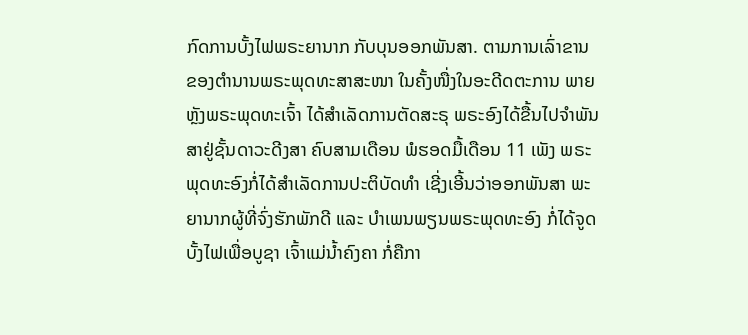ກົດການບັ້ງໄຟພຣະຍານາກ ກັບບຸນອອກພັນສາ. ຕາມການເລົ່າຂານ ຂອງຕຳນານພຣະພຸດທະສາສະໜາ ໃນຄັ້ງໜື່ງໃນອະດີດຕະການ ພາຍຫຼັງພຣະພຸດທະເຈົ້າ ໄດ້ສຳເລັດການຕັດສະຣຸ ພຣະອົງໄດ້ຂື້ນໄປຈຳພັນສາຢູ່ຊັ້ນດາວະດີງສາ ຄົບສາມເດືອນ ພໍຮອດມື້ເດືອນ 11 ເພັງ ພຣະພຸດທະອົງກໍ່ໄດ້ສຳເລັດການປະຕິບັດທຳ ເຊີ່ງເອີ້ນວ່າອອກພັນສາ ພະຍານາກຜູ້ທີ່ຈົ່ງຮັກພັກດີ ແລະ ບຳເພນພຽນພຣະພຸດທະອົງ ກໍ່ໄດ້ຈູດບັ້ງໄຟເພື່ອບູຊາ ເຈົ້າແມ່ນ້ຳຄົງຄາ ກໍ່ຄືກາ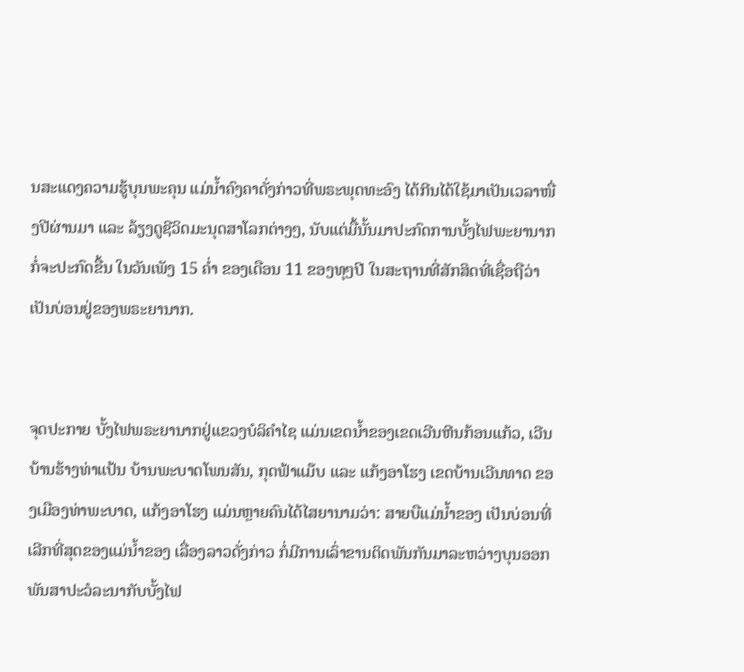ນສະແດງຄວາມຮູ້ບຸນພະຄຸນ ແມ່ນ້ຳຄົງຄາດັ່ງກ່າວທີ່ພຣະພຸດທະອົງ ໄດ້ກີນໄດ້ໃຊ້ມາເປັນເວລາໜື່ງປີຜ່ານມາ ແລະ ລ້ຽງດູຊີວິດມະນຸດສາໂລກຕ່າງໆ, ນັບແຕ່ມື້ນັ້ນມາປະກົດການບັ້ງໄຟພະຍານາກກໍ່ຈະປະກົດຂື້ນ ໃນວັນເພັງ 15 ຄ່ຳ ຂອງເດືອນ 11 ຂອງທຸໆປີ ໃນສະຖານທີ່ສັກສິດທີ່ເຊື່ອຖືວ່າເປັນບ່ອນຢູ່ຂອງພຣະຍານາກ.


ຈຸດປະກາຍ ບັ້ງໄຟພຣະຍານາກຢູ່ແຂວງບໍລິຄຳໄຊ ແມ່ນເຂດນ້ຳຂອງເຂດເວີນຫີນກ້ອນແກ້ວ, ເວີນບ້ານຮ້າງທ່າແປ້ນ ບ້ານພະບາດໂພນສັນ, ກຸດຟ້າແມ໊ບ ແລະ ແກ້ງອາໂຮງ ເຂດບ້ານເວີນທາດ ຂອງເມືອງທ່າພະບາດ, ແກ້ງອາໂຮງ ແມ່ນຫຼາຍຄົນໄດ້ໄສຍານາມວ່າ: ສາຍບືແມ່ນ້ຳຂອງ ເປັນບ່ອນທີ່ເລີກທີ່ສຸດຂອງແມ່ນ້ຳຂອງ ເລື່ອງລາວດັ່ງກ່າວ ກໍ່ມີການເລົ່າຂານຕິດພັນກັນມາລະຫວ່າງບຸນອອກພັນສາປະວໍລະນາກັບບັ້ງໄຟ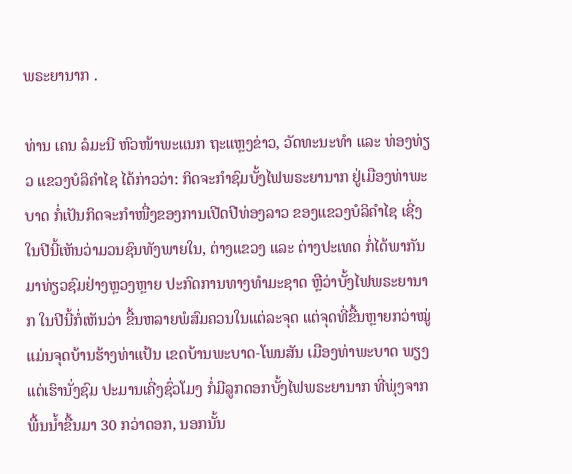ພຣະຍານາກ .

ທ່ານ ເຄນ ລໍມະນີ ຫົວໜ້າພະແນກ ຖະແຫຼງຂ່າວ, ວັດທະນະທຳ ແລະ ທ່ອງທ່ຽວ ແຂວງບໍລິຄຳໄຊ ໄດ້ກ່າວວ່າ: ກິດຈະກຳຊົມບັ້ງໄຟພຣະຍານາກ ຢູ່ເມືອງທ່າພະບາດ ກໍ່ເປັນກິດຈະກຳໜື່ງຂອງການເປີດປີທ່ອງລາວ ຂອງແຂວງບໍລິຄຳໄຊ ເຊີ່ງໃນປີນີ້ເຫັນວ່າມວນຊົນທັງພາຍໃນ, ຕ່າງແຂວງ ແລະ ຕ່າງປະເທດ ກໍ່ໄດ້ພາກັນມາທ່ຽວຊົມຢ່າງຫຼວງຫຼາຍ ປະກົດການທາງທຳມະຊາດ ຫຼືວ່າບັ້ງໄຟພຣະຍານາກ ໃນປີນີ້ກໍ່ເຫັນວ່າ ຂື້ນຫລາຍພໍສົມຄວນໃນແຕ່ລະຈຸດ ແຕ່ຈຸດທີ່ຂື້ນຫຼາຍກວ່າໝູ່ ແມ່ນຈຸດບ້ານຮ້າງທ່າແປ້ນ ເຂດບ້ານພະບາດ-ໂພນສັນ ເມືອງທ່າພະບາດ ພຽງແຕ່ເຮົານັ່ງຊົມ ປະມານເຄີ່ງຊົ່ວໂມງ ກໍ່ມີລູກດອກບັ້ງໄຟພຣະຍານາກ ທີ່ພຸ່ງຈາກພື້ນນ້ຳຂື້ນມາ 30 ກວ່າດອກ, ນອກນັ້ນ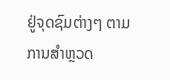ຢູ່ຈຸດຊົມຕ່າງໆ ຕາມການສຳຫຼວດ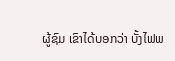ຜູ້ຊົມ ເຂົາໄດ້ບອກວ່າ ບັ້ງໄຟພ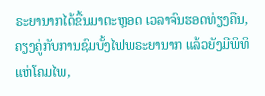ຣະຍານາກໄດ້ຂື້ນມາຕະຫຼອດ ເວລາຈົນຮອດທ່ຽງຄືນ, ຄຽງຄູ່ກັບການຊົມບັ້ງໄຟພຣະຍານາກ ແລ້ວຍັງມີພິທິ ແຫ່ໂຄມໄພ,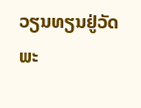ວຽນທຽນຢູ່ວັດພະ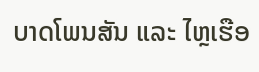ບາດໂພນສັນ ແລະ ໄຫຼເຮືອ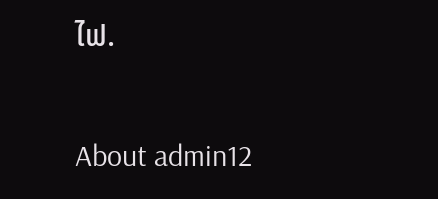ໄຟ.

About admin12